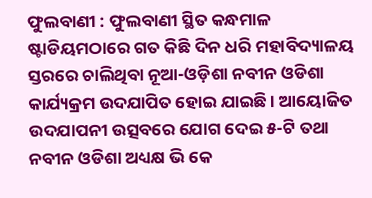ଫୁଲବାଣୀ : ଫୁଲବାଣୀ ସ୍ଥିତ କନ୍ଧମାଳ ଷ୍ଟାଡିୟମଠାରେ ଗତ କିଛି ଦିନ ଧରି ମହାବିଦ୍ୟାଳୟ ସ୍ତରରେ ଚାଲିଥିବା ନୂଆ-ଓଡ଼ିଶା ନବୀନ ଓଡିଶା କାର୍ଯ୍ୟକ୍ରମ ଉଦଯାପିତ ହୋଇ ଯାଇଛି । ଆୟୋଜିତ ଉଦଯାପନୀ ଉତ୍ସବରେ ଯୋଗ ଦେଇ ୫-ଟି ତଥା ନବୀନ ଓଡିଶା ଅଧ୍ୟକ୍ଷ ଭି କେ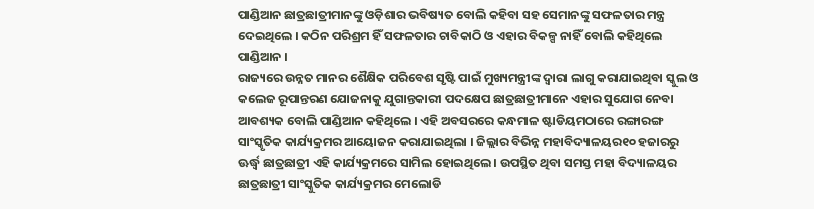ପାଣ୍ଡିଆନ ଛାତ୍ରଛାତ୍ରୀମାନଙ୍କୁ ଓଡ଼ିଶାର ଭବିଷ୍ୟତ ବୋଲି କହିବା ସହ ସେମାନଙ୍କୁ ସଫଳତାର ମନ୍ତ୍ର ଦେଇଥିଲେ । କଠିନ ପରିଶ୍ରମ ହିଁ ସଫଳତାର ଚାବିକାଠି ଓ ଏହାର ବିକଳ୍ପ ନାହିଁ ବୋଲି କହିଥିଲେ ପାଣ୍ଡିଆନ ।
ରାଜ୍ୟରେ ଉନ୍ନତ ମାନର ଶୈକ୍ଷିକ ପରିବେଶ ସୃଷ୍ଟି ପାଇଁ ମୁଖ୍ୟମନ୍ତ୍ରୀଙ୍କ ଦ୍ୱାରା ଲାଗୁ କରାଯାଇଥିବା ସ୍କୁଲ ଓ କଲେଜ ରୂପାନ୍ତରଣ ଯୋଜନାକୁ ଯୁଗାନ୍ତକାରୀ ପଦକ୍ଷେପ ଛାତ୍ରଛାତ୍ରୀମାନେ ଏହାର ସୁଯୋଗ ନେବା ଆବଶ୍ୟକ ବୋଲି ପାଣ୍ଡିଆନ କହିଥିଲେ । ଏହି ଅବସରରେ କନ୍ଧମାଳ ଷ୍ଟାଡିୟମଠାରେ ରଙ୍ଗାରଙ୍ଗ ସାଂସ୍କୃତିକ କାର୍ଯ୍ୟକ୍ରମର ଆୟୋଜନ କରାଯାଇଥିଲା । ଜିଲ୍ଲାର ବିଭିନ୍ନ ମହାବିଦ୍ୟାଳୟର୧୦ ହଜାରରୁ ଊର୍ଦ୍ଧ୍ୱ ଛାତ୍ରଛାତ୍ରୀ ଏହି କାର୍ଯ୍ୟକ୍ରମରେ ସାମିଲ ହୋଇଥିଲେ । ଉପସ୍ଥିତ ଥିବା ସମସ୍ତ ମହା ବିଦ୍ୟାଳୟର ଛାତ୍ରଛାତ୍ରୀ ସାଂସ୍କୁତିକ କାର୍ଯ୍ୟକ୍ରମର ମେଲୋଡି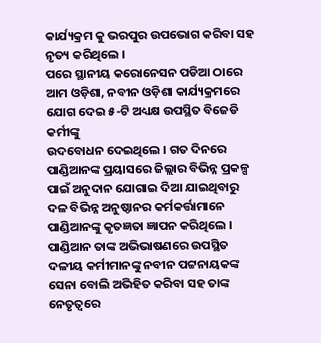କାର୍ଯ୍ୟକ୍ରମ କୁ ଭରପୁର ଉପଭୋଗ କରିବା ସହ ନୃତ୍ୟ କରିଥିଲେ ।
ପରେ ସ୍ଥାନୀୟ କରୋନେସନ ପଡିଆ ଠାରେ ଆମ ଓଡ଼ିଶା, ନବୀନ ଓଡ଼ିଶା କାର୍ଯ୍ୟକ୍ରମରେ ଯୋଗ ଦେଇ ୫-ଟି ଅଧ୍ୟକ୍ଷ ଉପସ୍ଥିତ ବିଜେଡି କର୍ମୀଙ୍କୁ
ଉଦବୋଧନ ଦେଇଥିଲେ । ଗତ ଦିନରେ ପାଣ୍ଡିଆନଙ୍କ ପ୍ରୟାସରେ ଜିଲ୍ଲାର ବିଭିନ୍ନ ପ୍ରକଳ୍ପ ପାଇଁ ଅନୁଦାନ ଯୋଗାଇ ଦିଆ ଯାଇଥିବାରୁ ଦଳ ବିଭିନ୍ନ ଅନୁଷ୍ଠାନର କର୍ମକର୍ତ୍ତାମାନେ ପାଣ୍ଡିଆନଙ୍କୁ କୃତଜ୍ଞତା ଜ୍ଞାପନ କରିଥିଲେ । ପାଣ୍ଡିଆନ ତାଙ୍କ ଅଭିଭାଷଣରେ ଉପସ୍ଥିତ ଦଳୀୟ କର୍ମୀମାନଙ୍କୁ ନବୀନ ପଟ୍ଟନାୟକଙ୍କ ସେନା ବୋଲି ଅଭିହିତ କରିବା ସହ ତାଙ୍କ ନେତୃତ୍ୱରେ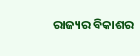ରାଜ୍ୟର ବିକାଶର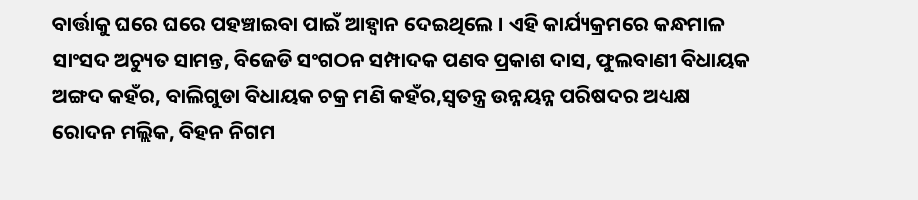ବାର୍ତ୍ତାକୁ ଘରେ ଘରେ ପହଞ୍ଚାଇବା ପାଇଁ ଆହ୍ୱାନ ଦେଇଥିଲେ । ଏହି କାର୍ଯ୍ୟକ୍ରମରେ କନ୍ଧମାଳ ସାଂସଦ ଅଚ୍ୟୁତ ସାମନ୍ତ, ବିଜେଡି ସଂଗଠନ ସମ୍ପାଦକ ପଣବ ପ୍ରକାଶ ଦାସ, ଫୁଲବାଣୀ ବିଧାୟକ ଅଙ୍ଗଦ କହଁର, ବାଲିଗୁଡା ବିଧାୟକ ଚକ୍ର ମଣି କହଁର,ସ୍ୱତନ୍ତ୍ର ଉନ୍ନୟନ୍ନ ପରିଷଦର ଅଧ୍ୟକ୍ଷ ରୋଦନ ମଲ୍ଲିକ, ବିହନ ନିଗମ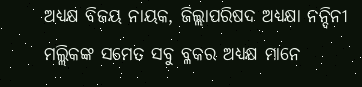ଅଧ୍ୟକ୍ଷ ବିଜୟ ନାୟକ, ଜିଲ୍ଲାପରିଷଦ ଅଧ୍ୟକ୍ଷା ନନ୍ଦିନୀ ମଲ୍ଲିକଙ୍କ ସମେତ ସବୁ ବ୍ଳକର ଅଧ୍ୟକ୍ଷ ମାନେ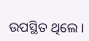ଉପସ୍ଥିତ ଥିଲେ ।